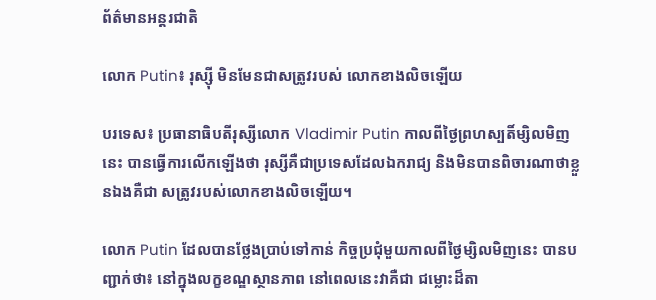ព័ត៌មានអន្តរជាតិ

លោក Putin៖ រុស្ស៊ី មិនមែនជាសត្រូវរបស់ លោកខាងលិចឡើយ

បរទេស៖ ប្រធានាធិបតីរុស្សីលោក Vladimir Putin កាលពីថ្ងៃព្រហស្បតិ៍ម្សិលមិញនេះ បានធ្វើការលើកឡើងថា រុស្សីគឺជាប្រទេសដែលឯករាជ្យ និងមិនបានពិចារណាថាខ្លួនឯងគឺជា សត្រូវរបស់លោកខាងលិចឡើយ។

លោក Putin ដែលបានថ្លែងប្រាប់ទៅកាន់ កិច្ចប្រជុំមួយកាលពីថ្ងៃម្សិលមិញនេះ បានបញ្ជាក់ថា៖ នៅក្នុងលក្ខខណ្ឌស្ថានភាព នៅពេលនេះវាគឺជា ជម្លោះដ៏តា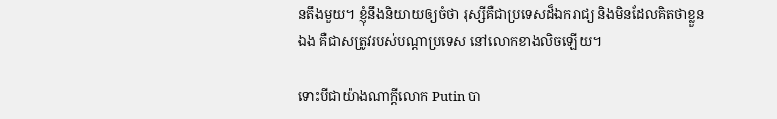នតឹងមួយ។ ខ្ញុំនឹងនិយាយឲ្យចំថា រុស្សីគឺជាប្រទេសដ៏ឯករាជ្យ និងមិនដែលគិតថាខ្លួនឯង គឺជាសត្រូវរបស់បណ្តាប្រទេស នៅលោកខាងលិចឡើយ។

ទោះបីជាយ៉ាងណាក្តីលោក Putin បា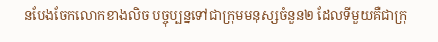នបែងចែកលោកខាងលិច បច្ចុប្បន្នទៅជាក្រុមមនុស្សចំនួន២ ដែលទីមួយគឺជាក្រុ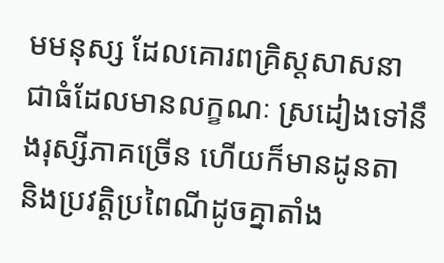មមនុស្ស ដែលគោរពគ្រិស្តសាសនា ជាធំដែលមានលក្ខណៈ ស្រដៀងទៅនឹងរុស្សីភាគច្រើន ហើយក៏មានដូនតា និងប្រវត្តិប្រពៃណីដូចគ្នាតាំង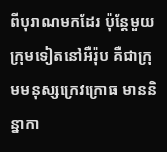ពីបុរាណមកដែរ ប៉ុន្តែមួយក្រុមទៀតនៅអឺរ៉ុប គឺជាក្រុមមនុស្សក្រេវក្រោធ មាននិន្នាកា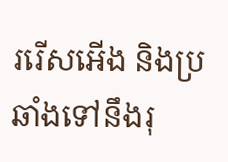ររើសអើង និងប្រឆាំងទៅនឹងរុ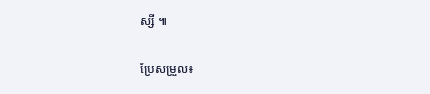ស្សី ៕

ប្រែសម្រួល៖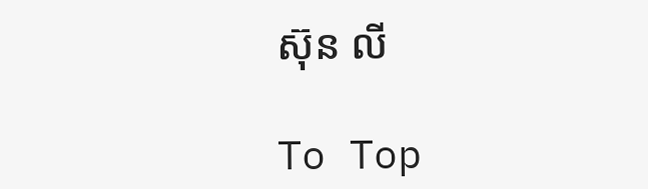ស៊ុន លី

To Top